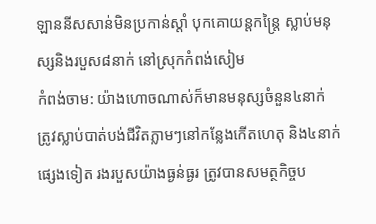ឡាននីសសាន់មិនប្រកាន់ស្តាំ បុកគោយន្ដកន្ត្រៃ ស្លាប់មនុស្សនិងរបួស៨នាក់ នៅស្រុកកំពង់សៀម
កំពង់ចាម: យ៉ាងហោចណាស់ក៏មានមនុស្សចំនួន៤នាក់ ត្រូវស្លាប់បាត់បង់ជីវិតភ្លាមៗនៅកន្លែងកើតហេតុ និង៤នាក់ផ្សេងទៀត រងរបួសយ៉ាងធ្ងន់ធ្ងរ ត្រូវបានសមត្ថកិច្ចប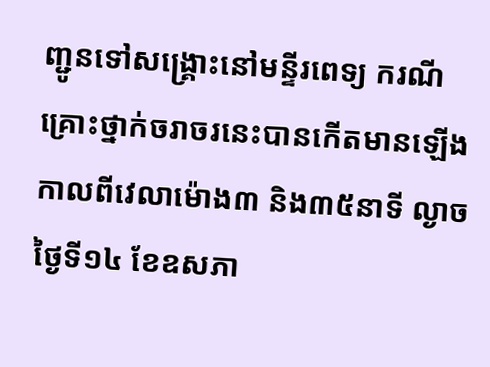ញ្ជូនទៅសង្គ្រោះនៅមន្ទីរពេទ្យ ករណីគ្រោះថ្នាក់ចរាចរនេះបានកេីតមានឡេីងកាលពីវេលាម៉ោង៣ និង៣៥នាទី ល្ងាចថ្ងៃទី១៤ ខែឧសភា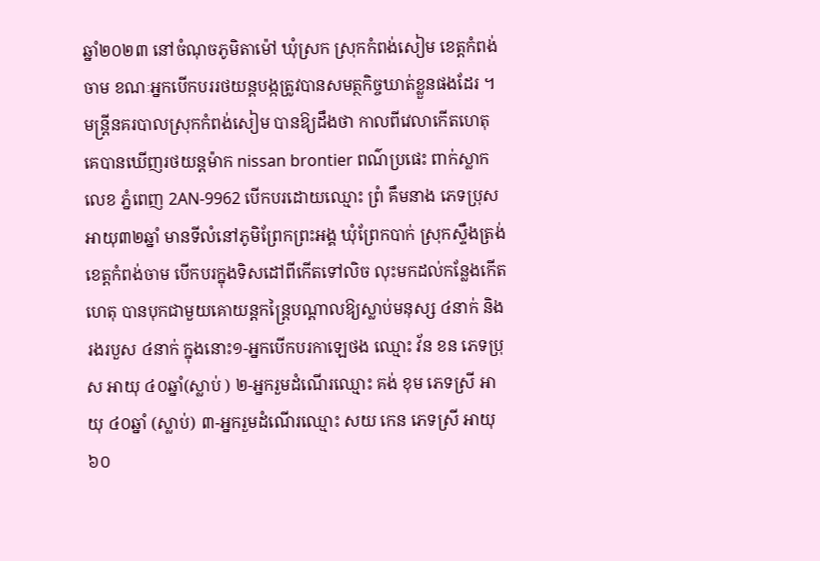ឆ្នាំ២០២៣ នៅចំណុចភូមិតាម៉ៅ ឃុំស្រក ស្រុកកំពង់សៀម ខេត្តកំពង់ចាម ខណៈអ្នកបេីកបររថយន្តបង្កត្រូវបានសមត្ថកិច្ចឃាត់ខ្លួនផងដែរ ។ មន្ត្រីនគរបាលស្រុកកំពង់សៀម បានឱ្យដឹងថា កាលពីវេលាកេីតហេតុ គេបានឃើញរថយន្តម៉ាក nissan brontier ពណ៌ប្រផេះ ពាក់ស្លាកលេខ ភ្នំពេញ 2AN-9962 បើកបរដោយឈ្មោះ ព្រំ គឹមនាង ភេទប្រុស អាយុ៣២ឆ្នាំ មានទីលំនៅភូមិព្រែកព្រះអង្គ ឃុំព្រែកបាក់ ស្រុកស្ទឹងត្រង់ ខេត្តកំពង់ចាម បើកបរក្នុងទិសដៅពីកើតទៅលិច លុះមកដល់កន្លែងកើតហេតុ បានបុកជាមួយគោយន្ដកន្ត្រៃបណ្ដាលឱ្យស្លាប់មនុស្ស ៤នាក់ និង រងរបួស ៤នាក់ ក្នុងនោះ១-អ្នកបើកបរកាឡេថង ឈ្មោះ វ័ន ខន ភេទប្រុស អាយុ ៤០ឆ្នាំ(ស្លាប់ ) ២-អ្នករួមដំណើរឈ្មោះ គង់ ខុម ភេទស្រី អាយុ ៤០ឆ្នាំ (ស្លាប់) ៣-អ្នករួមដំណើរឈ្មោះ សយ កេន ភេទស្រី អាយុ ៦០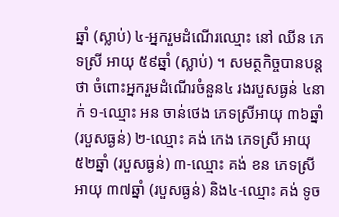ឆ្នាំ (ស្លាប់) ៤-អ្នករួមដំណើរឈ្មោះ នៅ ឈីន ភេទស្រី អាយុ ៥៩ឆ្នាំ (ស្លាប់) ។ សមត្ថកិច្ចបានបន្តថា ចំពោះអ្នករួមដំណើរចំនួន៤ រងរបួសធ្ងន់ ៤នាក់ ១-ឈ្មោះ អន ចាន់ថេង ភេទស្រីអាយុ ៣៦ឆ្នាំ (របួសធ្ងន់) ២-ឈ្មោះ គង់ កេង ភេទស្រី អាយុ ៥២ឆ្នាំ (របួសធ្ងន់) ៣-ឈ្មោះ គង់ ខន ភេទស្រី អាយុ ៣៧ឆ្នាំ (របួសធ្ងន់) និង៤-ឈ្មោះ គង់ ទូច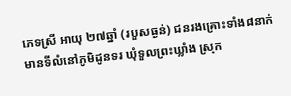ភេទស្រី អាយុ ២៧ឆ្នាំ (របួសធ្ងន់) ជនរងគ្រោះទាំង៨នាក់ មានទីលំនៅភូមិដូនទរ ឃុំទួលព្រះឃ្លាំង ស្រុក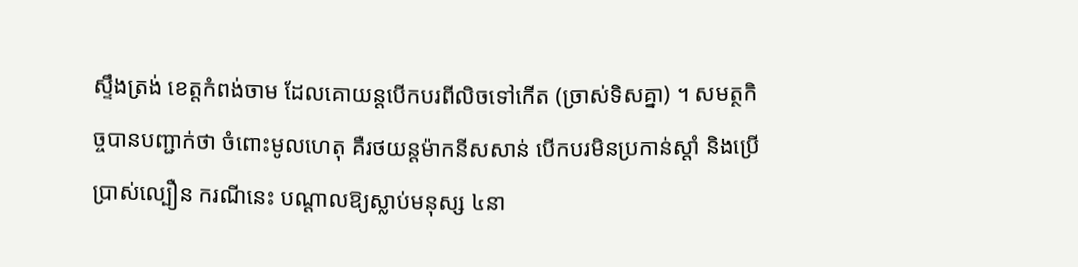ស្ទឹងត្រង់ ខេត្តកំពង់ចាម ដែលគោយន្ដបើកបរពីលិចទៅកើត (ច្រាស់ទិសគ្នា) ។ សមត្ថកិច្ចបានបញ្ជាក់ថា ចំពោះមូលហេតុ គឺរថយន្តម៉ាកនីសសាន់ បើកបរមិនប្រកាន់ស្តាំ និងប្រើប្រាស់ល្បឿន ករណីនេះ បណ្ដាលឱ្យស្លាប់មនុស្ស ៤នា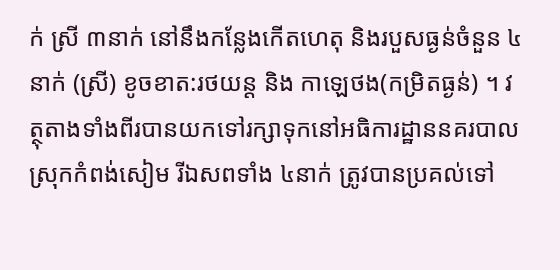ក់ ស្រី ៣នាក់ នៅនឹងកន្លែងកើតហេតុ និងរបួសធ្ងន់ចំនួន ៤នាក់ (ស្រី) ខូចខាត:រថយន្ត និង កាឡេថង(កម្រិតធ្ងន់) ។ វត្ថុតាងទាំងពីរបានយកទៅរក្សាទុកនៅអធិការដ្ឋាននគរបាលស្រុកកំពង់សៀម រីឯសពទាំង ៤នាក់ ត្រូវបានប្រគល់ទៅ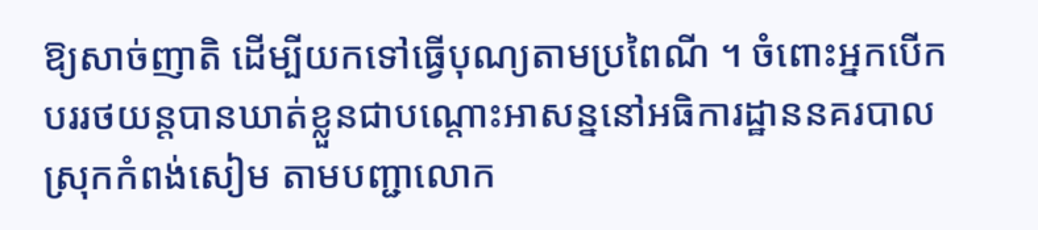ឱ្យសាច់ញាតិ ដេីម្បីយកទៅធ្វើបុណ្យតាមប្រពៃណី ។ ចំពោះអ្នកបើកបររថយន្តបានឃាត់ខ្លួនជាបណ្តោះអាសន្ននៅអធិការដ្ឋាននគរបាលស្រុកកំពង់សៀម តាមបញ្ជាលោក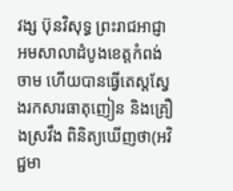វង្ស ប៊ុនវិសុទ្ធ ព្រះរាជអាជ្ញាអមសាលាដំបូងខេត្តកំពង់ចាម ហើយបានធ្វើតេស្តស្វែងរកសារធាតុញៀន និងគ្រឿងស្រវឹង ពិនិត្យឃើញថា(អវិជ្ជមា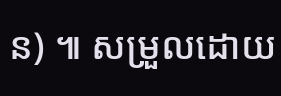ន) ៕ សម្រួលដោយ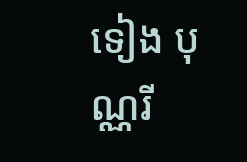ទៀង បុណ្ណរី